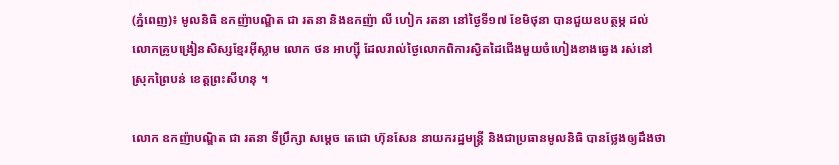(ភ្នំពេញ)៖ មូលនិធិ ឧកញ៉ាបណ្ឌិត ជា រតនា និងឧកញ៉ា លី ហៀក រតនា នៅថ្ងៃទី១៧ ខែមិថុនា បានជួយឧបត្ថម្ភ ដល់លោកគ្រូបង្រៀនសិស្សខែ្មរអ៊ីស្លាម លោក ថន អាហ្ស៊ី ដែលរាល់ថ្ងៃលោកពិការស្វិតដៃជើងមួយចំហៀងខាងឆ្វេង រស់នៅស្រុកព្រៃបន់ ខេត្ដព្រះសីហនុ ។

លោក ឧកញ៉ាបណ្ឌិត ជា រតនា ទីប្រឹក្សា សម្តេច តេជោ ហ៊ុនសែន នាយករដ្ឋមន្ដ្រី និងជាប្រធានមូលនិធិ បានថ្លែងឲ្យដឹងថា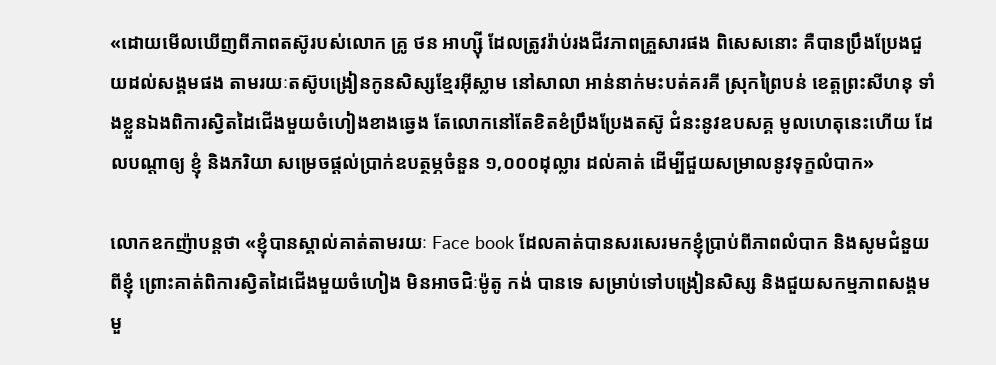«ដោយមើលឃើញពីភាពតស៊ូរបស់លោក គ្រូ ថន អាហ្ស៊ី ដែលត្រូវរ៉ាប់រងជីវភាពគ្រួសារផង ពិសេសនោះ គឺបានប្រឹងប្រែងជួយដល់សង្គមផង តាមរយៈតស៊ូបង្រៀនកូនសិស្សខ្មែរអ៊ីស្លាម នៅសាលា អាន់នាក់មះបត់គរគី ស្រុកព្រៃបន់ ខេត្តព្រះសីហនុ ទាំងខ្លួនឯងពិការស្វិតដៃជើងមួយចំហៀងខាងឆ្វេង តែលោកនៅតែខិតខំប្រឹងប្រែងតស៊ូ ជំនះនូវឧបសគ្គ មូលហេតុនេះហើយ ដែលបណ្ដាឲ្យ ខ្ញុំ និងភរិយា សម្រេចផ្តល់ប្រាក់ឧបត្ថម្ភចំនួន ១,០០០ដុល្លារ ដល់គាត់ ដើម្បីជួយសម្រាលនូវទុក្ខលំបាក»

លោកឧកញ៉ាបន្ដថា «ខ្ញុំបានស្គាល់គាត់តាមរយៈ Face book ដែលគាត់បានសរសេរមកខ្ញុំប្រាប់ពីភាពលំបាក និងសូមជំនួយពីខ្ញុំ ព្រោះគាត់ពិការស្វិតដៃជើងមួយចំហៀង មិនអាចជិៈម៉ូតូ កង់ បានទេ សម្រាប់ទៅបង្រៀនសិស្ស និងជួយសកម្មភាពសង្គមមួ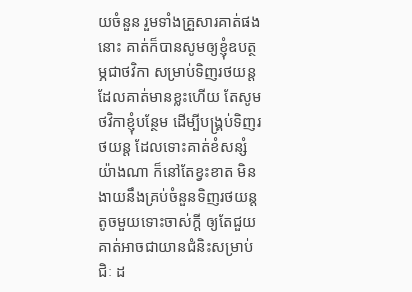យចំនួន រួមទាំងគ្រួសារគាត់ផងនោះ គាត់ក៏បានសូមឲ្យខ្ញុំឧបត្ថម្ភជាថវិកា សម្រាប់ទិញរថយន្ដ ដែលគាត់មានខ្លះហើយ តែសូមថវិកាខ្ញុំបន្ថែម ដើម្បីបង្គ្រប់ទិញរថយន្ដ ដែលទោះគាត់ខំសន្សំយ៉ាងណា ក៏នៅតែខ្វះខាត មិនងាយនឹងគ្រប់ចំនួនទិញរថយន្ដតូចមួយទោះចាស់ក្ដី ឲ្យតែជួយគាត់អាចជាយានជំនិះសម្រាប់ជិៈ ដ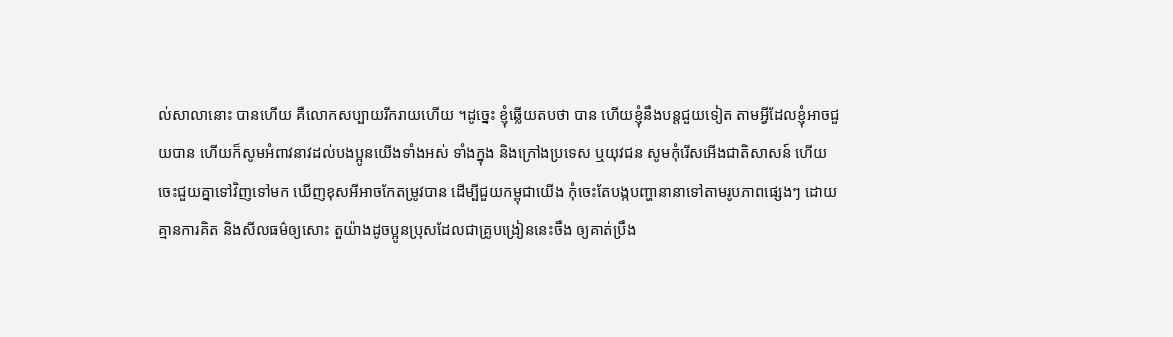ល់សាលានោះ បានហើយ គឺលោកសប្បាយរីករាយហើយ ។ដូច្នេះ ខ្ញុំឆ្លើយតបថា បាន ហើយខ្ញុំនឹងបន្ដជួយទៀត តាមអ្វីដែលខ្ញុំអាចជួយបាន ហើយក៏សូមអំពាវនាវដល់បងប្អូនយើងទាំងអស់ ទាំងក្នុង និងក្រៅងប្រទេស ឬយុវជន សូមកុំរើសអើងជាតិសាសន៍ ហើយចេះជួយគ្នាទៅវិញទៅមក ឃើញខុសអីអាចកែតម្រូវបាន ដើម្បីជួយកម្ពុជាយើង កុំចេះតែបង្កបញ្ហានានាទៅតាមរូបភាពផ្សេងៗ ដោយគ្មានការគិត និងសីលធម៌ឲ្យសោះ តួយ៉ាងដូចប្អូនប្រុសដែលជាគ្រូបង្រៀននេះចឹង ឲ្យគាត់ប្រឹង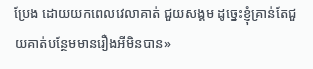ប្រែង ដោយយកពេលវេលាគាត់ ជួយសង្គម ដូច្នេះខ្ញុំគ្រាន់តែជួយគាត់បន្ថែមមានរឿងអីមិនបាន»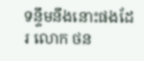ទន្ទឹមនឹងនោះផងដែរ លោក ថន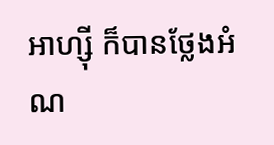អាហ្ស៊ី ក៏បានថ្លែងអំណ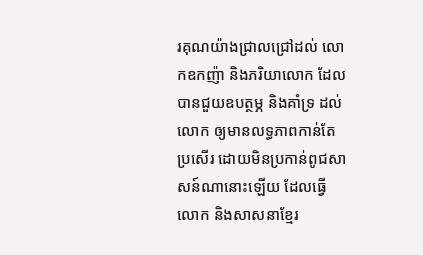រគុណយ៉ាងជ្រាលជ្រៅដល់ លោកឧកញ៉ា និងភរិយាលោក ដែលបានជួយឧបត្ថម្ភ និងគាំទ្រ ដល់លោក ឲ្យមានលទ្ធភាពកាន់តែប្រសើរ ដោយមិនប្រកាន់ពូជសាសន៍ណានោះឡើយ ដែលធ្វើលោក និងសាសនាខ្មែរ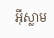អ៊ីស្លាម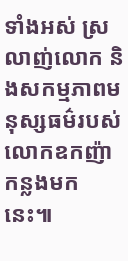ទាំងអស់ ស្រលាញ់លោក និងសកម្មភាពមនុស្សធម៌របស់លោកឧកញ៉ាកន្លងមកនេះ៕